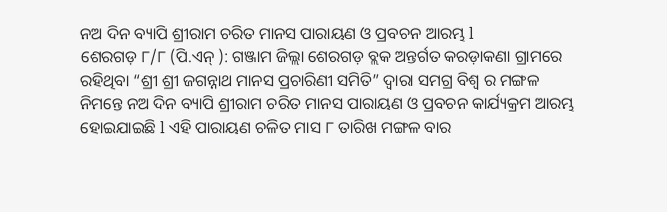ନଅ ଦିନ ବ୍ୟାପି ଶ୍ରୀରାମ ଚରିତ ମାନସ ପାରାୟଣ ଓ ପ୍ରବଚନ ଆରମ୍ଭ l
ଶେରଗଡ଼ ୮/୮ (ପି.ଏନ୍ ): ଗଞ୍ଜାମ ଜିଲ୍ଲା ଶେରଗଡ଼ ବ୍ଲକ ଅନ୍ତର୍ଗତ କରଡ଼ାକଣା ଗ୍ରାମରେ ରହିଥିବା “ଶ୍ରୀ ଶ୍ରୀ ଜଗନ୍ନାଥ ମାନସ ପ୍ରଚାରିଣୀ ସମିତି” ଦ୍ୱାରା ସମଗ୍ର ବିଶ୍ୱ ର ମଙ୍ଗଳ ନିମନ୍ତେ ନଅ ଦିନ ବ୍ୟାପି ଶ୍ରୀରାମ ଚରିତ ମାନସ ପାରାୟଣ ଓ ପ୍ରବଚନ କାର୍ଯ୍ୟକ୍ରମ ଆରମ୍ଭ ହୋଇଯାଇଛି l ଏହି ପାରାୟଣ ଚଳିତ ମାସ ୮ ତାରିଖ ମଙ୍ଗଳ ବାର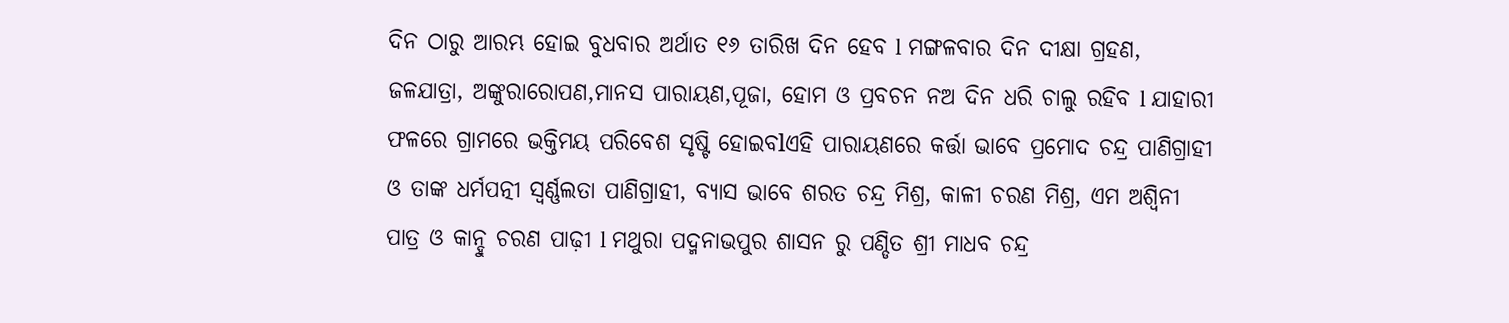ଦିନ ଠାରୁ ଆରମ୍ଭ ହୋଇ ବୁଧବାର ଅର୍ଥାତ ୧୬ ତାରିଖ ଦିନ ହେବ l ମଙ୍ଗଳବାର ଦିନ ଦୀକ୍ଷା ଗ୍ରହଣ, ଜଳଯାତ୍ରା, ଅଙ୍କୁରାରୋପଣ,ମାନସ ପାରାୟଣ,ପୂଜା, ହୋମ ଓ ପ୍ରବଚନ ନଅ ଦିନ ଧରି ଚାଲୁ ରହିବ l ଯାହାରୀ ଫଳରେ ଗ୍ରାମରେ ଭକ୍ତିମୟ ପରିବେଶ ସୃଷ୍ଟି ହୋଇବlଏହି ପାରାୟଣରେ କର୍ତ୍ତା ଭାବେ ପ୍ରମୋଦ ଚନ୍ଦ୍ର ପାଣିଗ୍ରାହୀ ଓ ତାଙ୍କ ଧର୍ମପତ୍ନୀ ସ୍ଵର୍ଣ୍ଣଲତା ପାଣିଗ୍ରାହୀ, ବ୍ୟାସ ଭାବେ ଶରତ ଚନ୍ଦ୍ର ମିଶ୍ର, କାଳୀ ଚରଣ ମିଶ୍ର, ଏମ ଅଶ୍ୱିନୀ ପାତ୍ର ଓ କାନ୍ହୁ ଚରଣ ପାଢ଼ୀ l ମଥୁରା ପଦ୍ମନାଭପୁର ଶାସନ ରୁ ପଣ୍ଡିତ ଶ୍ରୀ ମାଧବ ଚନ୍ଦ୍ର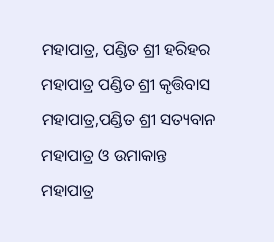ମହାପାତ୍ର, ପଣ୍ଡିତ ଶ୍ରୀ ହରିହର ମହାପାତ୍ର ପଣ୍ଡିତ ଶ୍ରୀ କୃତ୍ତିବାସ ମହାପାତ୍ର,ପଣ୍ଡିତ ଶ୍ରୀ ସତ୍ୟବାନ ମହାପାତ୍ର ଓ ଉମାକାନ୍ତ ମହାପାତ୍ର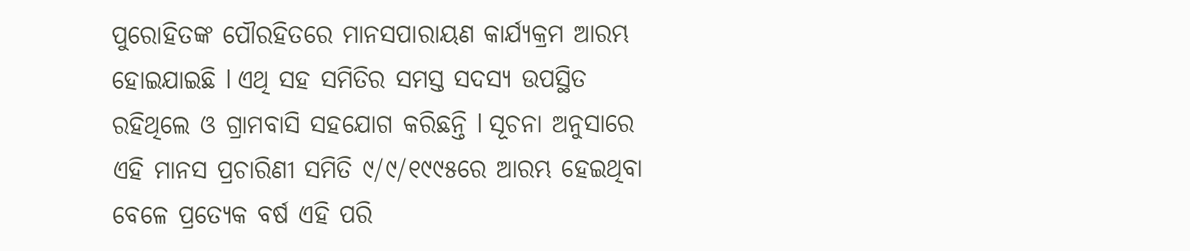ପୁରୋହିତଙ୍କ ପୌରହିତରେ ମାନସପାରାୟଣ କାର୍ଯ୍ୟକ୍ରମ ଆରମ୍ଭ ହୋଇଯାଇଛି l ଏଥି ସହ ସମିତିର ସମସ୍ତ ସଦସ୍ୟ ଉପସ୍ଥିତ ରହିଥିଲେ ଓ ଗ୍ରାମବାସି ସହଯୋଗ କରିଛନ୍ତି l ସୂଚନା ଅନୁସାରେ ଏହି ମାନସ ପ୍ରଚାରିଣୀ ସମିତି ୯/୯/୧୯୯୫ରେ ଆରମ୍ଭ ହେଇଥିବା ବେଳେ ପ୍ରତ୍ୟେକ ବର୍ଷ ଏହି ପରି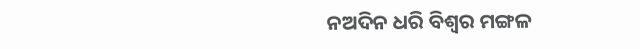ନଅଦିନ ଧରି ବିଶ୍ଵର ମଙ୍ଗଳ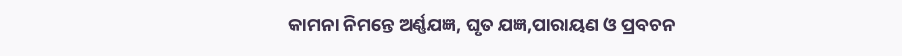କାମନା ନିମନ୍ତେ ଅର୍ଣ୍ଣଯଜ୍ଞ, ଘୃତ ଯଜ୍ଞ,ପାରାୟଣ ଓ ପ୍ରବଚନ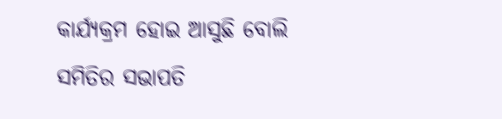କାର୍ଯ୍ୟକ୍ରମ ହୋଇ ଆସୁଛି ବୋଲି ସମିତିର ସଭାପତି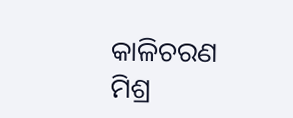କାଳିଚରଣ ମିଶ୍ର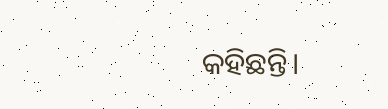କହିଛନ୍ତି।